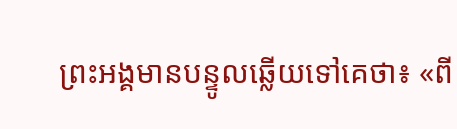ព្រះអង្គមានបន្ទូលឆ្លើយទៅគេថា៖ «ពី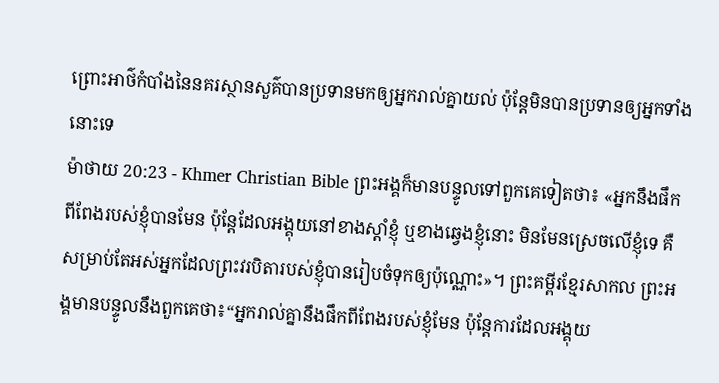ព្រោះអាថ៌កំបាំងនៃនគរស្ថានសួគ៌បានប្រទានមកឲ្យអ្នករាល់គ្នាយល់ ប៉ុន្ដែមិនបានប្រទានឲ្យអ្នកទាំងនោះទេ
ម៉ាថាយ 20:23 - Khmer Christian Bible ព្រះអង្គក៏មានបន្ទូលទៅពួកគេទៀតថា៖ «អ្នកនឹងផឹកពីពែងរបស់ខ្ញុំបានមែន ប៉ុន្ដែដែលអង្គុយនៅខាងស្ដាំខ្ញុំ ឬខាងឆ្វេងខ្ញុំនោះ មិនមែនស្រេចលើខ្ញុំទេ គឺសម្រាប់តែអស់អ្នកដែលព្រះវរបិតារបស់ខ្ញុំបានរៀបចំទុកឲ្យប៉ុណ្ណោះ»។ ព្រះគម្ពីរខ្មែរសាកល ព្រះអង្គមានបន្ទូលនឹងពួកគេថា៖“អ្នករាល់គ្នានឹងផឹកពីពែងរបស់ខ្ញុំមែន ប៉ុន្តែការដែលអង្គុយ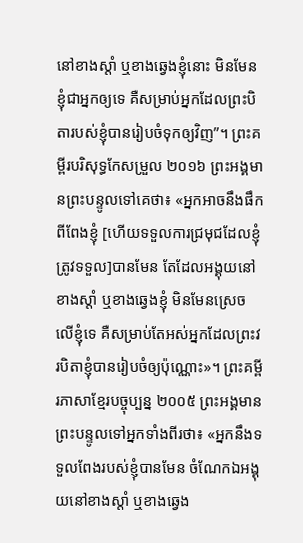នៅខាងស្ដាំ ឬខាងឆ្វេងខ្ញុំនោះ មិនមែនខ្ញុំជាអ្នកឲ្យទេ គឺសម្រាប់អ្នកដែលព្រះបិតារបស់ខ្ញុំបានរៀបចំទុកឲ្យវិញ”។ ព្រះគម្ពីរបរិសុទ្ធកែសម្រួល ២០១៦ ព្រះអង្គមានព្រះបន្ទូលទៅគេថា៖ «អ្នកអាចនឹងផឹកពីពែងខ្ញុំ [ហើយទទួលការជ្រមុជដែលខ្ញុំត្រូវទទួល]បានមែន តែដែលអង្គុយនៅខាងស្តាំ ឬខាងឆ្វេងខ្ញុំ មិនមែនស្រេចលើខ្ញុំទេ គឺសម្រាប់តែអស់អ្នកដែលព្រះវរបិតាខ្ញុំបានរៀបចំឲ្យប៉ុណ្ណោះ»។ ព្រះគម្ពីរភាសាខ្មែរបច្ចុប្បន្ន ២០០៥ ព្រះអង្គមានព្រះបន្ទូលទៅអ្នកទាំងពីរថា៖ «អ្នកនឹងទទួលពែងរបស់ខ្ញុំបានមែន ចំណែកឯអង្គុយនៅខាងស្ដាំ ឬខាងឆ្វេង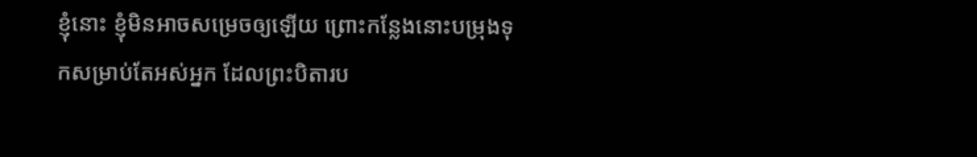ខ្ញុំនោះ ខ្ញុំមិនអាចសម្រេចឲ្យឡើយ ព្រោះកន្លែងនោះបម្រុងទុកសម្រាប់តែអស់អ្នក ដែលព្រះបិតារប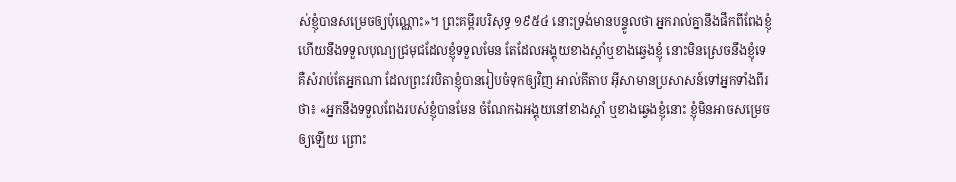ស់ខ្ញុំបានសម្រេចឲ្យប៉ុណ្ណោះ»។ ព្រះគម្ពីរបរិសុទ្ធ ១៩៥៤ នោះទ្រង់មានបន្ទូលថា អ្នករាល់គ្នានឹងផឹកពីពែងខ្ញុំ ហើយនឹងទទួលបុណ្យជ្រមុជដែលខ្ញុំទទួលមែន តែដែលអង្គុយខាងស្តាំឬខាងឆ្វេងខ្ញុំ នោះមិនស្រេចនឹងខ្ញុំទេ គឺសំរាប់តែអ្នកណា ដែលព្រះវរបិតាខ្ញុំបានរៀបចំទុកឲ្យវិញ អាល់គីតាប អ៊ីសាមានប្រសាសន៍ទៅអ្នកទាំងពីរថា៖ «អ្នកនឹងទទួលពែងរបស់ខ្ញុំបានមែន ចំណែកឯអង្គុយនៅខាងស្ដាំ ឬខាងឆ្វេងខ្ញុំនោះ ខ្ញុំមិនអាចសម្រេចឲ្យឡើយ ព្រោះ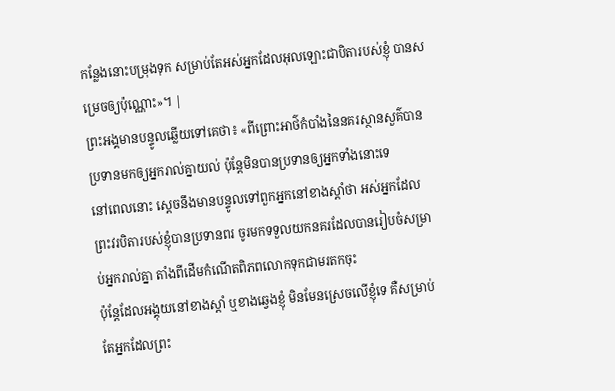កន្លែងនោះបម្រុងទុក សម្រាប់តែអស់អ្នកដែលអុលឡោះជាបិតារបស់ខ្ញុំ បានសម្រេចឲ្យប៉ុណ្ណោះ»។ |
ព្រះអង្គមានបន្ទូលឆ្លើយទៅគេថា៖ «ពីព្រោះអាថ៌កំបាំងនៃនគរស្ថានសួគ៌បានប្រទានមកឲ្យអ្នករាល់គ្នាយល់ ប៉ុន្ដែមិនបានប្រទានឲ្យអ្នកទាំងនោះទេ
នៅពេលនោះ ស្ដេចនឹងមានបន្ទូលទៅពួកអ្នកនៅខាងស្ដាំថា អស់អ្នកដែលព្រះវរបិតារបស់ខ្ញុំបានប្រទានពរ ចូរមកទទួលយកនគរដែលបានរៀបចំសម្រាប់អ្នករាល់គ្នា តាំងពីដើមកំណើតពិភពលោកទុកជាមរតកចុះ
ប៉ុន្ដែដែលអង្គុយនៅខាងស្ដាំ ឬខាងឆ្វេងខ្ញុំ មិនមែនស្រេចលើខ្ញុំទេ គឺសម្រាប់តែអ្នកដែលព្រះ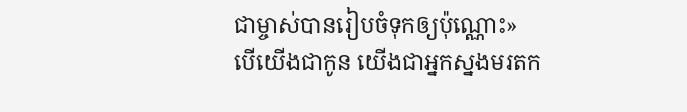ជាម្ចាស់បានរៀបចំទុកឲ្យប៉ុណ្ណោះ»
បើយើងជាកូន យើងជាអ្នកស្នងមរតក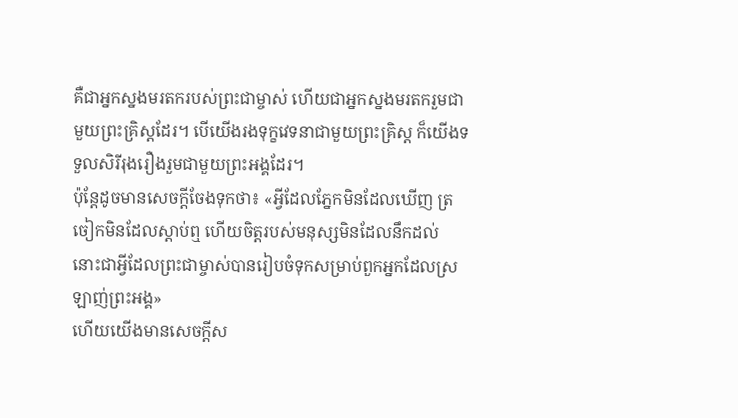គឺជាអ្នកស្នងមរតករបស់ព្រះជាម្ចាស់ ហើយជាអ្នកស្នងមរតករួមជាមួយព្រះគ្រិស្ដដែរ។ បើយើងរងទុក្ខវេទនាជាមួយព្រះគ្រិស្ដ ក៏យើងទទួលសិរីរុងរឿងរួមជាមួយព្រះអង្គដែរ។
ប៉ុន្ដែដូចមានសេចក្ដីចែងទុកថា៖ «អ្វីដែលភ្នែកមិនដែលឃើញ ត្រចៀកមិនដែលស្តាប់ឮ ហើយចិត្តរបស់មនុស្សមិនដែលនឹកដល់ នោះជាអ្វីដែលព្រះជាម្ចាស់បានរៀបចំទុកសម្រាប់ពួកអ្នកដែលស្រឡាញ់ព្រះអង្គ»
ហើយយើងមានសេចក្ដីស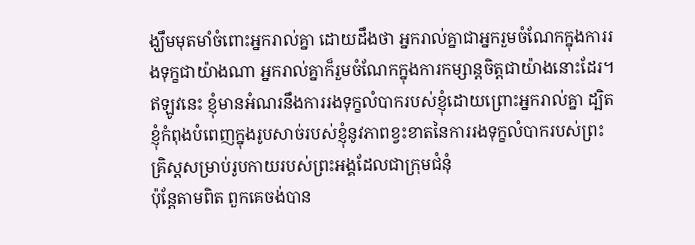ង្ឃឹមមុតមាំចំពោះអ្នករាល់គ្នា ដោយដឹងថា អ្នករាល់គ្នាជាអ្នករួមចំណែកក្នុងការរងទុក្ខជាយ៉ាងណា អ្នករាល់គ្នាក៏រួមចំណែកក្នុងការកម្សាន្ដចិត្ដជាយ៉ាងនោះដែរ។
ឥឡូវនេះ ខ្ញុំមានអំណរនឹងការរងទុក្ខលំបាករបស់ខ្ញុំដោយព្រោះអ្នករាល់គ្នា ដ្បិតខ្ញុំកំពុងបំពេញក្នុងរូបសាច់របស់ខ្ញុំនូវភាពខ្វះខាតនៃការរងទុក្ខលំបាករបស់ព្រះគ្រិស្ដសម្រាប់រូបកាយរបស់ព្រះអង្គដែលជាក្រុមជំនុំ
ប៉ុន្ដែតាមពិត ពួកគេចង់បាន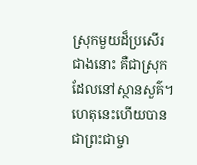ស្រុកមួយដ៏ប្រសើរជាងនោះ គឺជាស្រុកដែលនៅស្ថានសួគ៌។ ហេតុនេះហើយបានជាព្រះជាម្ចា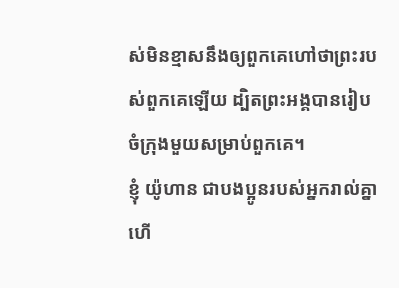ស់មិនខ្មាសនឹងឲ្យពួកគេហៅថាព្រះរបស់ពួកគេឡើយ ដ្បិតព្រះអង្គបានរៀបចំក្រុងមួយសម្រាប់ពួកគេ។
ខ្ញុំ យ៉ូហាន ជាបងប្អូនរបស់អ្នករាល់គ្នា ហើ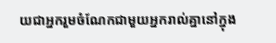យជាអ្នករួមចំណែកជាមួយអ្នករាល់គ្នានៅក្នុង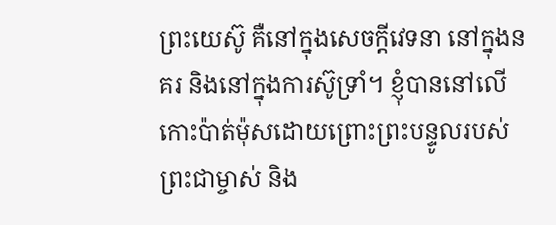ព្រះយេស៊ូ គឺនៅក្នុងសេចក្ដីវេទនា នៅក្នុងនគរ និងនៅក្នុងការស៊ូទ្រាំ។ ខ្ញុំបាននៅលើកោះប៉ាត់ម៉ុសដោយព្រោះព្រះបន្ទូលរបស់ព្រះជាម្ចាស់ និង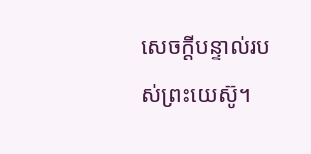សេចក្ដីបន្ទាល់របស់ព្រះយេស៊ូ។